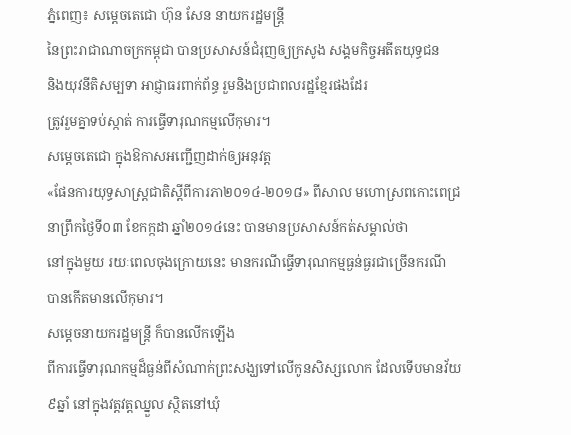ភ្នំពេញ៖ សម្តេចតេជោ ហ៊ុន សែន នាយករដ្ឋមន្រ្តី
នៃព្រះរាជាណាចក្រកម្ពុជា បានប្រសាសន៍ជំរុញឲ្យក្រសូង សង្គមកិច្ចអតីតយុទ្ធជន
និងយុវនីតិសម្បទា អាជ្ញាធរពាក់ព័ន្ធ រួមនិងប្រជាពលរដ្ឋខ្មែរផងដែរ
ត្រូវរួមគ្នាទប់ស្កាត់ ការធ្វើទារុណកម្មលើកុមារ។
សម្តេចតេជោ ក្នុងឱកាសអញ្ជើញដាក់ឲ្យអនុវត្ត
«ផែនការយុទ្ធសាស្រ្តជាតិស្តីពីការភា២០១៤-២០១៨» ពីសាល មហោស្រពកោះពេជ្រ
នាព្រឹកថ្ងៃទី០៣ ខែកក្កដា ឆ្នាំ២០១៤នេះ បានមានប្រសាសន៍កត់សម្គាល់ថា
នៅក្នុងមួយ រយៈពេលចុងក្រោយនេះ មានករណីធ្វើទារុណកម្មធ្ងន់ធ្ងរជាច្រើនករណី
បានកើតមានលើកុមារ។
សម្តេចនាយករដ្ឋមន្រ្តី ក៏បានលើកឡើង
ពីការធ្វើទារុណកម្មដ៏ធ្ងន់ពីសំណាក់ព្រះសង្ឃទៅលើកូនសិស្សលោក ដែលទើបមានវ័យ
៩ឆ្នាំ នៅក្នុងវត្តវត្ដឈ្នួល ស្ថិតនៅឃុំ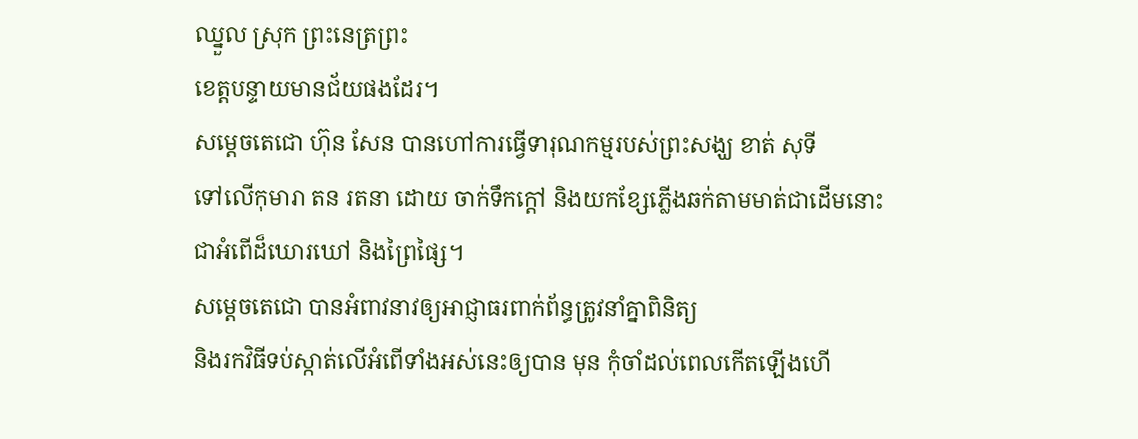ឈ្នួល ស្រុក ព្រះនេត្រព្រះ
ខេត្ដបន្ទាយមានជ័យផងដែរ។
សម្តេចតេជោ ហ៊ុន សែន បានហៅការធ្វើទារុណកម្មរបស់ព្រះសង្ឃ ខាត់ សុទី
ទៅលើកុមារា តន រតនា ដោយ ចាក់ទឹកក្តៅ និងយកខ្សែភ្លើងឆក់តាមមាត់ជាដើមនោះ
ជាអំពើដ៏ឃោរឃៅ និងព្រៃផ្សៃ។
សម្តេចតេជោ បានអំពាវនាវឲ្យអាជ្ញាធរពាក់ព័ន្ធត្រូវនាំគ្នាពិនិត្យ
និងរកវិធីទប់ស្កាត់លើអំពើទាំងអស់នេះឲ្យបាន មុន កុំចាំដល់ពេលកើតឡើងហើ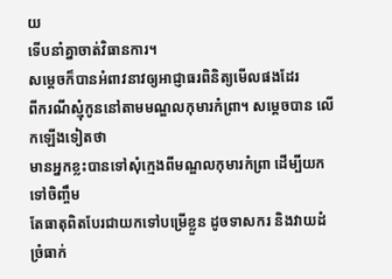យ
ទើបនាំគ្នាចាត់វិធានការ។
សម្តេចក៏បានអំពាវនាវឲ្យអាជ្ញាធរពិនិត្យមើលផងដែរ
ពីករណីស្មុំកូននៅតាមមណ្ឌលកុមារកំព្រា។ សម្តេចបាន លើកឡើងទៀតថា
មានអ្នកខ្លះបានទៅសុំក្មេងពីមណ្ឌលកុមារកំព្រា ដើម្បីយកទៅចិញ្ចឹម
តែធាតុពិតបែរជាយកទៅបម្រើខ្លួន ដូចទាសករ និងវាយដំ ច្រំធាក់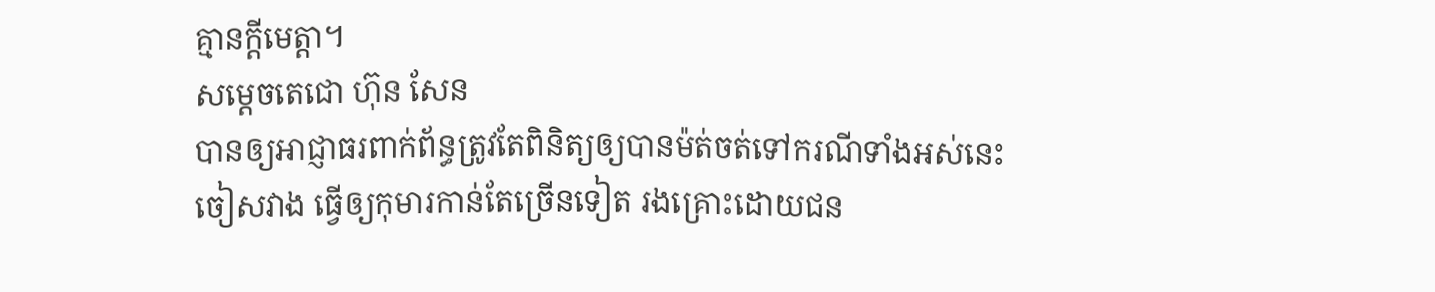គ្មានក្តីមេត្តា។
សម្តេចតេជោ ហ៊ុន សែន
បានឲ្យអាជ្ញាធរពាក់ព័ន្ធត្រូវតែពិនិត្យឲ្យបានម៉ត់ចត់ទៅករណីទាំងអស់នេះ
ចៀសវាង ធ្វើឲ្យកុមារកាន់តែច្រើនទៀត រងគ្រោះដោយជន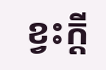ខ្វះក្តី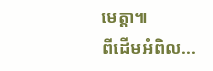មេត្តា៕
ពីដើមអំពិល...